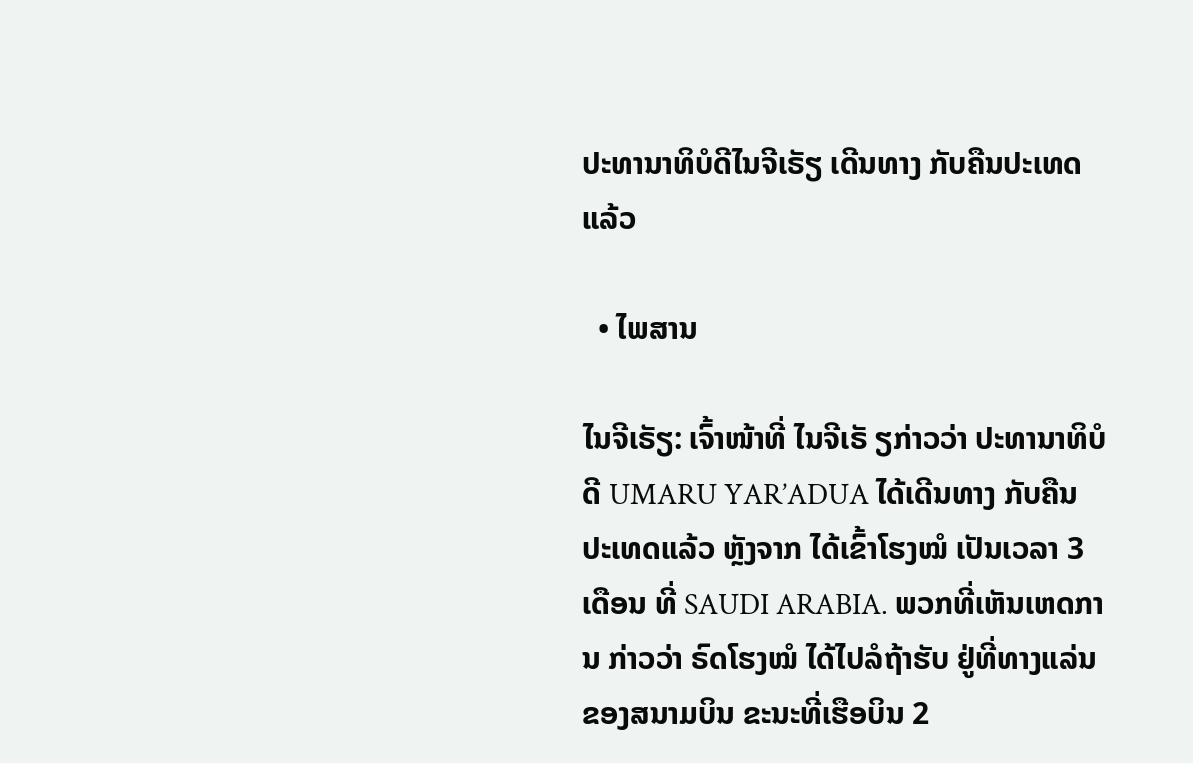ປະທານາທິບໍດີໄນຈີເຣັຽ ເດີນທາງ ກັບຄືນປະເທດແລ້ວ

  • ໄພສານ

ໄນຈີເຣັຽ: ເຈົ້າໜ້າທີ່ ໄນຈີເຣັ ຽກ່າວວ່າ ປະທານາທິບໍດີ UMARU YAR’ADUA ໄດ້ເດີນທາງ ກັບຄືນ ປະເທດແລ້ວ ຫຼັງຈາກ ໄດ້ເຂົ້າໂຮງໝໍ ເປັນເວລາ 3 ເດືອນ ທີ່ SAUDI ARABIA. ພວກທີ່ເຫັນເຫດການ ກ່າວວ່າ ຣົດໂຮງໝໍ ໄດ້ໄປລໍຖ້າຮັບ ຢູ່ທີ່ທາງແລ່ນ ຂອງສນາມບິນ ຂະນະທີ່ເຮືອບິນ 2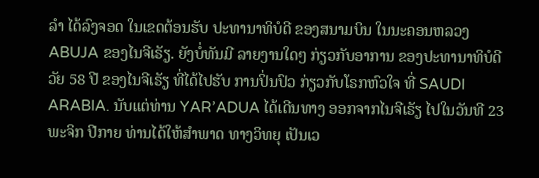ລຳ ໄດ້ລົງຈອດ ໃນເຂດຕ້ອນຮັບ ປະທານາທິບໍດີ ຂອງສນາມບິນ ໃນນະຄອນຫລວງ ABUJA ຂອງໄນຈີເຣັຽ. ຍັງບໍ່ທັນມີ ລາຍງານໃດໆ ກ່ຽວກັບອາການ ຂອງປະທານາທິບໍດີ ວັຍ 58 ປີ ຂອງໄນຈີເຣັຽ ທີ່ໄດ້ໄປຮັບ ການປິ່ນປົວ ກ່ຽວກັບໂຣກຫົວໃຈ ທີ່ SAUDI ARABIA. ນັບແຕ່ທ່ານ YAR’ADUA ໄດ້ເດີນທາງ ອອກຈາກໄນຈີເຣັຽ ໄປໃນວັນທີ 23 ພະຈິກ ປີກາຍ ທ່ານໄດ້ໃຫ້ສຳພາດ ທາງວິທຍຸ ເປັນເວ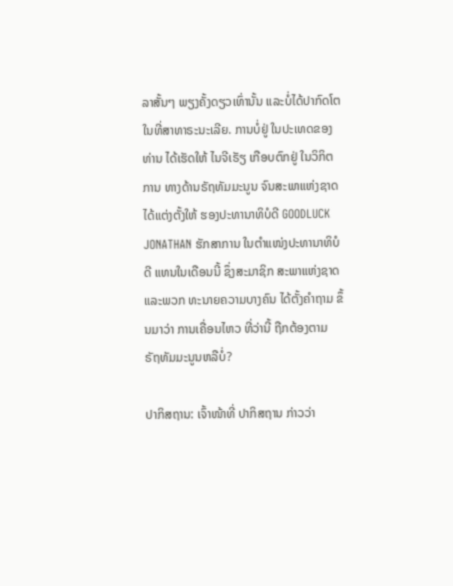ລາສັ້ນໆ ພຽງຄັ້ງດຽວເທົ່ານັ້ນ ແລະບໍ່ໄດ້ປາກົດໂຕ ໃນທີ່ສາທາຣະນະເລີຍ. ການບໍ່ຢູ່ ໃນປະເທດຂອງທ່ານ ໄດ້ເຮັດໃຫ້ ໄນຈີເຣັຽ ເກືອບຕົກຢູ່ ໃນວິກິຕການ ທາງດ້ານຣັຖທັມມະນູນ ຈົນສະພາແຫ່ງຊາດ ໄດ້ແຕ່ງຕັ້ງໃຫ້ ຮອງປະທານາທິບໍດີ GOODLUCK JONATHAN ຮັກສາການ ໃນຕຳແໜ່ງປະທານາທິບໍດີ ແທນໃນເດືອນນີ້ ຊຶ່ງສະມາຊິກ ສະພາແຫ່ງຊາດ ແລະພວກ ທະນາຍຄວາມບາງຄົນ ໄດ້ຕັ້ງຄຳຖາມ ຂຶ້ນມາວ່າ ການເຄື່ອນໄຫວ ທີ່ວ່ານີ້ ຖືກຕ້ອງຕາມ ຣັຖທັມມະນູນຫລືບໍ່?

ປາກິສຖານ: ເຈົ້າໜ້າທີ່ ປາກິສຖານ ກ່າວວ່າ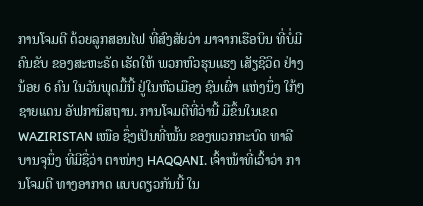ການໂຈມຕີ ດ້ວຍລູກສອນໄຟ ທີ່ສົງສັຍວ່າ ມາຈາກເຮືອບິນ ທີ່ບໍ່ມີຄົນຂັບ ຂອງສະຫະຣັດ ເຮັດໃຫ້ ພວກຫົວຮຸນແຮງ ເສັຽຊີວິດ ຢ່າງນ້ອຍ 6 ຄົນ ໃນວັນພຸດມື້ນີ້ ຢູ່ໃນຫົວເມືອງ ຊົນເຜົ່າ ແຫ່ງນຶ່ງ ໃກ້ໆຊາຍແດນ ອັຟການິສຖານ. ການໂຈມຕີທີ່ວ່ານີ້ ມີຂຶ້ນໃນເຂດ WAZIRISTAN ເໜືອ ຊຶ່ງເປັນທີ່ໝັ້ນ ຂອງພວກກະບົດ ທາລີບານຈຸນຶ່ງ ທີ່ມີຊື່ວ່າ ຕາໜ່າງ HAQQANI. ເຈົ້າໜ້າທີ່ເວົ້າວ່າ ການໂຈມຕີ ທາງອາກາດ ແບບດຽວກັນນີ້ ໃນ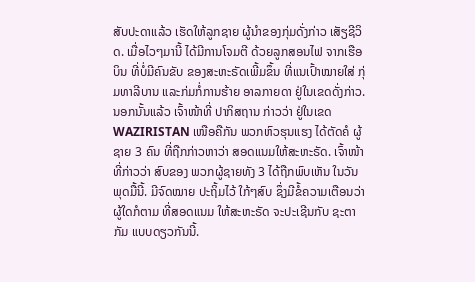ສັບປະດາແລ້ວ ເຮັດໃຫ້ລູກຊາຍ ຜູ້ນຳຂອງກຸ່ມດັ່ງກ່າວ ເສັຽຊີວິດ. ເມື່ອໄວໆມານີ້ ໄດ້ມີການໂຈມຕີ ດ້ວຍລູກສອນໄຟ ຈາກເຮືອບິນ ທີ່ບໍ່ມີຄົນຂັບ ຂອງສະຫະຣັດເພີ້ມຂຶ້ນ ທີ່ແນເປົ້າໝາຍໃສ່ ກຸ່ມທາລີບານ ແລະກ່ມກໍ່ການຮ້າຍ ອາລກາຍດາ ຢູ່ໃນເຂດດັ່ງກ່າວ. ນອກນັ້ນແລ້ວ ເຈົ້າໜ້າທີ່ ປາກິສຖານ ກ່າວວ່າ ຢູ່ໃນເຂດ WAZIRISTAN ເໜືອຄືກັນ ພວກຫົວຮຸນແຮງ ໄດ້ຕັດຄໍ ຜູ້ຊາຍ 3 ຄົນ ທີ່ຖືກກ່າວຫາວ່າ ສອດແນມໃຫ້ສະຫະຣັດ. ເຈົ້າໜ້າທີ່ກ່າວວ່າ ສົບຂອງ ພວກຜູ້ຊາຍທັງ 3 ໄດ້ຖືກພົບເຫັນ ໃນວັນພຸດມື້ນີ້. ມີຈົດໝາຍ ປະຖິ້ມໄວ້ ໃກ້ໆສົບ ຊຶ່ງມີຂໍ້ຄວາມເຕືອນວ່າ ຜູ້ໃດກໍຕາມ ທີ່ສອດແນມ ໃຫ້ສະຫະຣັດ ຈະປະເຊີນກັບ ຊະຕາກັມ ແບບດຽວກັນນີ້.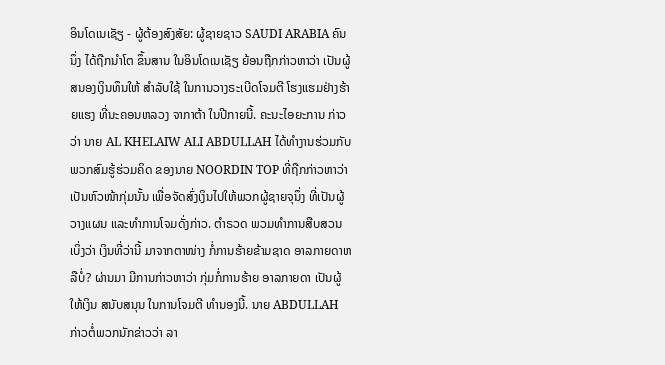ອິນໂດເນເຊັຽ - ຜູ້ຕ້ອງສົງສັຍ: ຜູ້ຊາຍຊາວ SAUDI ARABIA ຄົນນຶ່ງ ໄດ້ຖືກນຳໂຕ ຂຶ້ນສານ ໃນອິນໂດເນເຊັຽ ຍ້ອນຖືກກ່າວຫາວ່າ ເປັນຜູ້ສນອງເງິນທຶນໃຫ້ ສຳລັບໃຊ້ ໃນການວາງຣະເບີດໂຈມຕີ ໂຮງແຮມຢ່າງຮ້າຍແຮງ ທີ່ນະຄອນຫລວງ ຈາກາຕ້າ ໃນປີກາຍນີ້. ຄະນະໄອຍະການ ກ່າວວ່າ ນາຍ AL KHELAIW ALI ABDULLAH ໄດ້ທຳງານຮ່ວມກັບ ພວກສົມຮູ້ຮ່ວມຄິດ ຂອງນາຍ NOORDIN TOP ທີ່ຖືກກ່າວຫາວ່າ ເປັນຫົວໜ້າກຸ່ມນັ້ນ ເພື່ອຈັດສົ່ງເງິນໄປໃຫ້ພວກຜູ້ຊາຍຈຸນຶ່ງ ທີ່ເປັນຜູ້ວາງແຜນ ແລະທຳການໂຈມດັ່ງກ່າວ. ຕຳຣວດ ພວມທຳການສືບສວນເບິ່ງວ່າ ເງິນທີ່ວ່ານີ້ ມາຈາກຕາໜ່າງ ກໍ່ການຮ້າຍຂ້າມຊາດ ອາລກາຍດາຫລືບໍ່? ຜ່ານມາ ມີການກ່າວຫາວ່າ ກຸ່ມກໍ່ການຮ້າຍ ອາລກາຍດາ ເປັນຜູ້ໃຫ້ເງິນ ສນັບສນຸນ ໃນການໂຈມຕີ ທຳນອງນີ້. ນາຍ ABDULLAH ກ່າວຕໍ່ພວກນັກຂ່າວວ່າ ລາ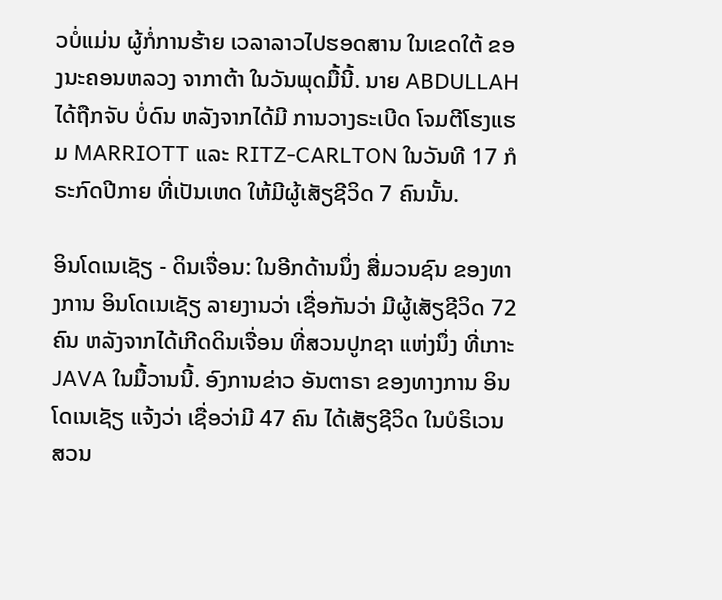ວບໍ່ແມ່ນ ຜູ້ກໍ່ການຮ້າຍ ເວລາລາວໄປຮອດສານ ໃນເຂດໃຕ້ ຂອງນະຄອນຫລວງ ຈາກາຕ້າ ໃນວັນພຸດມື້ນີ້. ນາຍ ABDULLAH ໄດ້ຖືກຈັບ ບໍ່ດົນ ຫລັງຈາກໄດ້ມີ ການວາງຣະເບີດ ໂຈມຕີໂຮງແຮມ MARRIOTT ແລະ RITZ-CARLTON ໃນວັນທີ 17 ກໍຣະກົດປີກາຍ ທີ່ເປັນເຫດ ໃຫ້ມີຜູ້ເສັຽຊີວິດ 7 ຄົນນັ້ນ.

ອິນໂດເນເຊັຽ - ດິນເຈື່ອນ: ໃນອີກດ້ານນຶ່ງ ສື່ມວນຊົນ ຂອງທາງການ ອິນໂດເນເຊັຽ ລາຍງານວ່າ ເຊື່ອກັນວ່າ ມີຜູ້ເສັຽຊີວິດ 72 ຄົນ ຫລັງຈາກໄດ້ເກີດດິນເຈື່ອນ ທີ່ສວນປູກຊາ ແຫ່ງນຶ່ງ ທີ່ເກາະ JAVA ໃນມື້ວານນີ້. ອົງການຂ່າວ ອັນຕາຣາ ຂອງທາງການ ອິນໂດເນເຊັຽ ແຈ້ງວ່າ ເຊື່ອວ່າມີ 47 ຄົນ ໄດ້ເສັຽຊີວິດ ໃນບໍຣິເວນສວນ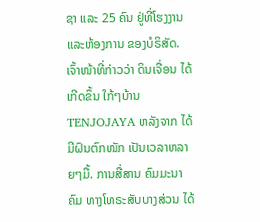ຊາ ແລະ 25 ຄົນ ຢູ່ທີ່ໂຮງງານ ແລະຫ້ອງການ ຂອງບໍຣິສັດ. ເຈົ້າໜ້າທີ່ກ່າວວ່າ ດິນເຈື່ອນ ໄດ້ເກີດຂຶ້ນ ໃກ້ໆບ້ານ TENJOJAYA ຫລັງຈາກ ໄດ້ມີຝົນຕົກໜັກ ເປັນເວລາຫລາຍໆມື້. ການສື່ສານ ຄົມມະນາຄົມ ທາງໂທຣະສັບບາງສ່ວນ ໄດ້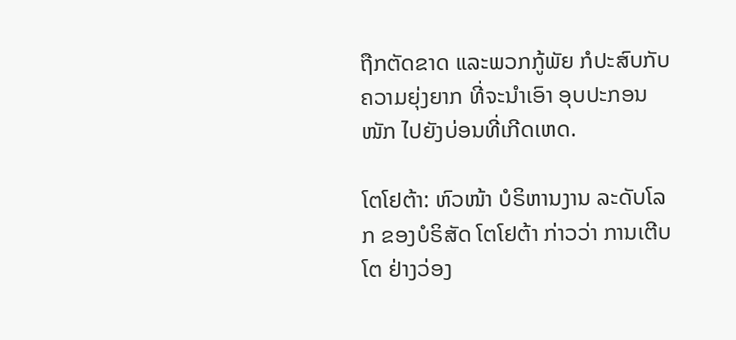ຖືກຕັດຂາດ ແລະພວກກູ້ພັຍ ກໍປະສົບກັບ ຄວາມຍຸ່ງຍາກ ທີ່ຈະນຳເອົາ ອຸບປະກອນໜັກ ໄປຍັງບ່ອນທີ່ເກີດເຫດ.

ໂຕໂຢຕ້າ: ຫົວໜ້າ ບໍຣິຫານງານ ລະດັບໂລກ ຂອງບໍຣິສັດ ໂຕໂຢຕ້າ ກ່າວວ່າ ການເຕີບໂຕ ຢ່າງວ່ອງ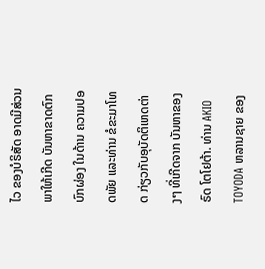ໄວ ຂອງບໍຣິສັດ ອາດມີສ່ວນ ພາໃຫ້ເກີດ ບັນຫາຂາດຕົກບົກຜ່ອງ ໃນດ້ານ ຄວາມປອດພັຍ ແລະທ່ານ ຂໍຂະມາໂທດ ກ່ຽວກັບອຸບັດຕິເຫດຕ່າງໆ ທີ່ເກີດຈາກ ບັນຫາຂອງຣົດ ໂຕໂຢຕ້າ. ທ່ານ AKIO TOYODA ຫລານຊາຍ ຂອງ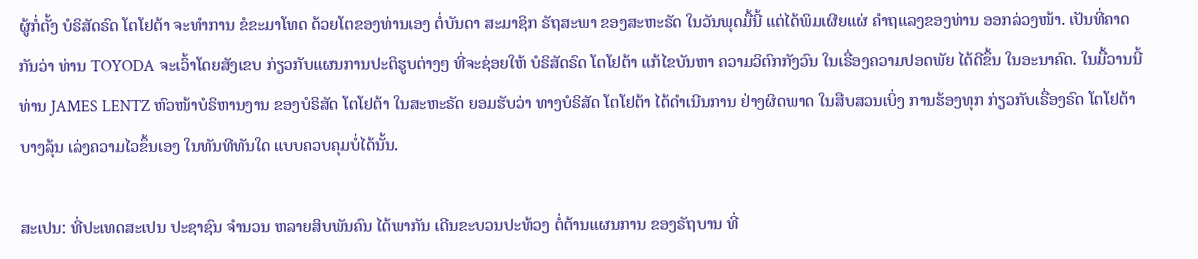ຜູ້ກໍ່ຕັ້ງ ບໍຣິສັດຣົດ ໂຕໂຢຕ້າ ຈະທຳການ ຂໍຂະມາໂທດ ດ້ວຍໂຕຂອງທ່ານເອງ ຕໍ່ບັນດາ ສະມາຊິກ ຣັຖສະພາ ຂອງສະຫະຣັດ ໃນວັນພຸດມື້ນີ້ ແຕ່ໄດ້ພິມເຜີຍແຜ່ ຄຳຖແລງຂອງທ່ານ ອອກລ່ວງໜ້າ. ເປັນທີ່ຄາດກັນວ່າ ທ່ານ TOYODA ຈະເວົ້າໂດຍສັງເຂບ ກ່ຽວກັບແຜນການປະຕິຮູບຕ່າງໆ ທີ່ຈະຊ່ອຍໃຫ້ ບໍຣິສັດຣົດ ໂຕໂຢຕ້າ ແກ້ໄຂບັນຫາ ຄວາມວິຕົກກັງວົນ ໃນເຣື່ອງຄວາມປອດພັຍ ໄດ້ດີຂຶ້ນ ໃນອະນາຄົດ. ໃນມື້ວານນີ້ ທ່ານ JAMES LENTZ ຫົວໜ້າບໍຣິຫານງານ ຂອງບໍຣິສັດ ໂຕໂຢຕ້າ ໃນສະຫະຣັດ ຍອມຮັບວ່າ ທາງບໍຣິສັດ ໂຕໂຢຕ້າ ໄດ້ດຳເນີນການ ຢ່າງຜິດພາດ ໃນສືບສວນເບິ່ງ ການຮ້ອງທຸກ ກ່ຽວກັບເຣື່ອງຣົດ ໂຕໂຢຕ້າບາງລຸ້ນ ເລ່ງຄວາມໄວຂຶ້ນເອງ ໃນທັນທີທັນໃດ ແບບຄວບຄຸມບໍ່ໄດ້ນັ້ນ.

ສະເປນ: ທີ່ປະເທດສະເປນ ປະຊາຊົນ ຈຳນວນ ຫລາຍສິບພັນຄົນ ໄດ້ພາກັນ ເດີນຂະບວນປະທ້ວງ ຕໍ່ຕ້ານແຜນການ ຂອງຣັຖບານ ທີ່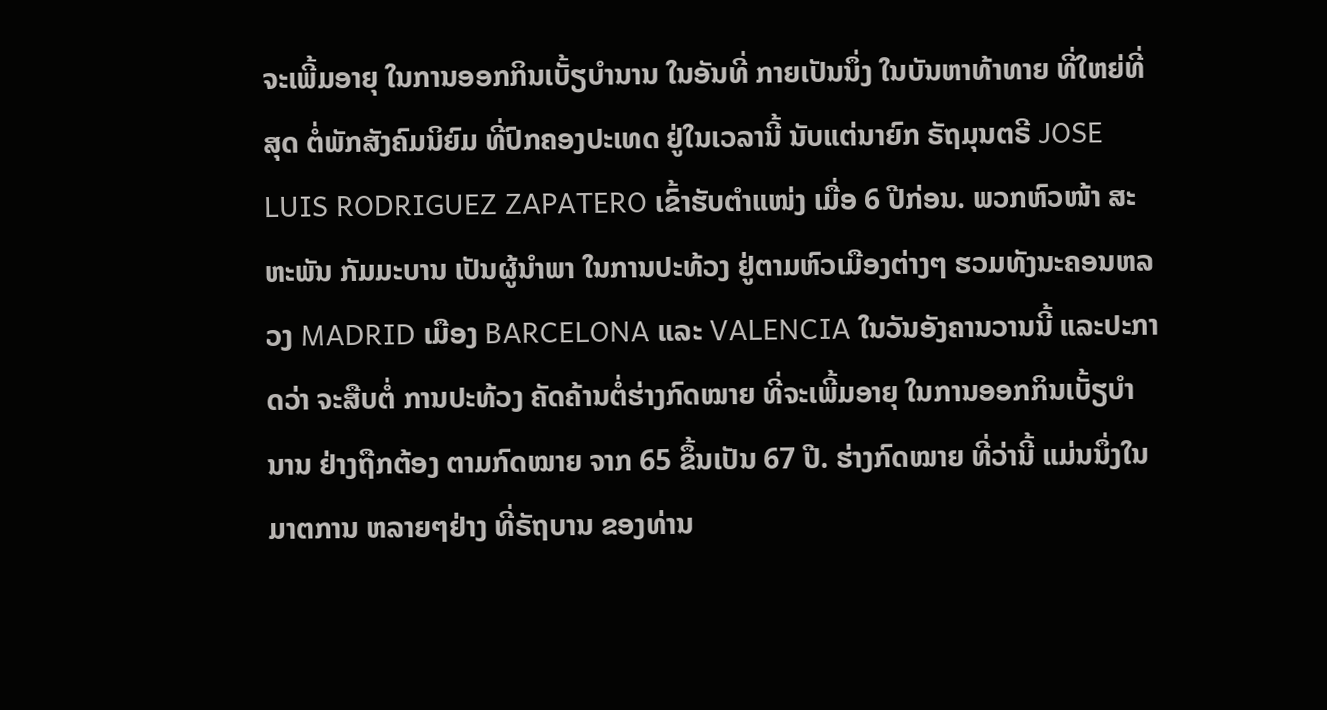ຈະເພີ້ມອາຍຸ ໃນການອອກກິນເບັ້ຽບຳນານ ໃນອັນທີ່ ກາຍເປັນນຶ່ງ ໃນບັນຫາທ້າທາຍ ທີ່ໃຫຍ່ທີ່ສຸດ ຕໍ່ພັກສັງຄົມນິຍົມ ທີ່ປົກຄອງປະເທດ ຢູ່ໃນເວລານີ້ ນັບແຕ່ນາຍົກ ຣັຖມຸນຕຣີ JOSE LUIS RODRIGUEZ ZAPATERO ເຂົ້າຮັບຕຳແໜ່ງ ເມື່ອ 6 ປີກ່ອນ. ພວກຫົວໜ້າ ສະຫະພັນ ກັມມະບານ ເປັນຜູ້ນຳພາ ໃນການປະທ້ວງ ຢູ່ຕາມຫົວເມືອງຕ່າງໆ ຮວມທັງນະຄອນຫລວງ MADRID ເມືອງ BARCELONA ແລະ VALENCIA ໃນວັນອັງຄານວານນີ້ ແລະປະກາດວ່າ ຈະສືບຕໍ່ ການປະທ້ວງ ຄັດຄ້ານຕໍ່ຮ່າງກົດໝາຍ ທີ່ຈະເພີ້ມອາຍຸ ໃນການອອກກິນເບັ້ຽບຳນານ ຢ່າງຖືກຕ້ອງ ຕາມກົດໝາຍ ຈາກ 65 ຂຶ້ນເປັນ 67 ປີ. ຮ່າງກົດໝາຍ ທີ່ວ່ານີ້ ແມ່ນນຶ່ງໃນມາຕການ ຫລາຍໆຢ່າງ ທີ່ຣັຖບານ ຂອງທ່ານ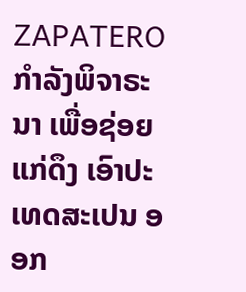ZAPATERO ກຳລັງພິຈາຣະນາ ເພື່ອຊ່ອຍແກ່ດຶງ ເອົາປະເທດສະເປນ ອອກ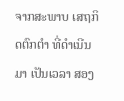ຈາກສະພາບ ເສຖກິດຕົກຕຳ ທີ່ດຳເນີນມາ ເປັນເວລາ ສອງ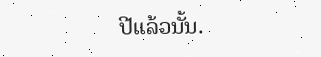ປີແລ້ວນັ້ນ.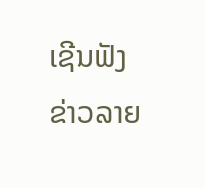ເຊີນຟັງຂ່າວລາຍ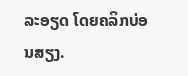ລະອຽດ ໂດຍຄລິກບ່ອນສຽງ.